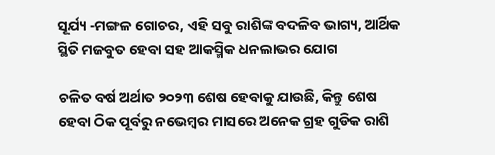ସୂର୍ଯ୍ୟ -ମଙ୍ଗଳ ଗୋଚର, ଏହି ସବୁ ରାଶିଙ୍କ ବଦଳିବ ଭାଗ୍ୟ, ଆର୍ଥିକ ସ୍ଥିତି ମଜବୁତ ହେବା ସହ ଆକସ୍ମିକ ଧନଲାଭର ଯୋଗ

ଚଳିତ ବର୍ଷ ଅର୍ଥାତ ୨୦୨୩ ଶେଷ ହେବାକୁ ଯାଉଛି, କିନ୍ତୁ ଶେଷ ହେବା ଠିକ ପୂର୍ବରୁ ନଭେମ୍ବର ମାସରେ ଅନେକ ଗ୍ରହ ଗୁଡିକ ରାଶି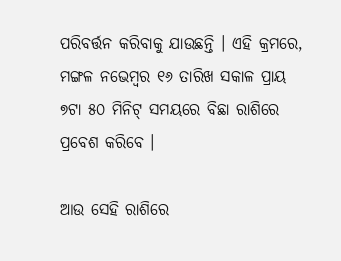ପରିବର୍ତ୍ତନ କରିବାକୁ ଯାଉଛନ୍ତି । ଏହି କ୍ରମରେ, ମଙ୍ଗଳ ନଭେମ୍ବର ୧୬ ତାରିଖ ସକାଳ ପ୍ରାୟ ୭ଟା ୫୦ ମିନିଟ୍ ସମୟରେ ବିଛା ରାଶିରେ ପ୍ରବେଶ କରିବେ ।

ଆଉ ସେହି ରାଶିରେ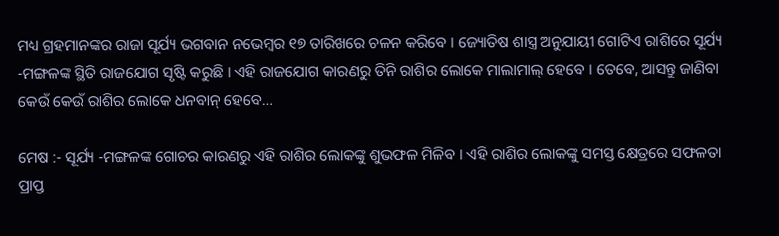ମଧ୍ୟ ଗ୍ରହମାନଙ୍କର ରାଜା ସୂର୍ଯ୍ୟ ଭଗବାନ ନଭେମ୍ବର ୧୭ ତାରିଖରେ ଚଳନ କରିବେ । ଜ୍ୟୋତିଷ ଶାସ୍ତ୍ର ଅନୁଯାୟୀ ଗୋଟିଏ ରାଶିରେ ସୂର୍ଯ୍ୟ -ମଙ୍ଗଳଙ୍କ ସ୍ଥିତି ରାଜଯୋଗ ସୃଷ୍ଟି କରୁଛି । ଏହି ରାଜଯୋଗ କାରଣରୁ ତିନି ରାଶିର ଲୋକେ ମାଲାମାଲ୍ ହେବେ । ତେବେ, ଆସନ୍ତୁ ଜାଣିବା କେଉଁ କେଉଁ ରାଶିର ଲୋକେ ଧନବାନ୍ ହେବେ…

ମେଷ :- ସୂର୍ଯ୍ୟ -ମଙ୍ଗଳଙ୍କ ଗୋଚର କାରଣରୁ ଏହି ରାଶିର ଲୋକଙ୍କୁ ଶୁଭଫଳ ମିଳିବ । ଏହି ରାଶିର ଲୋକଙ୍କୁ ସମସ୍ତ କ୍ଷେତ୍ରରେ ସଫଳତା ପ୍ରାପ୍ତ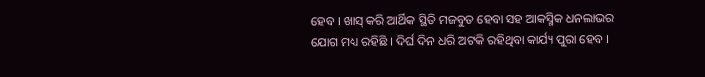ହେବ । ଖାସ୍ କରି ଆର୍ଥିକ ସ୍ଥିତି ମଜବୁତ ହେବା ସହ ଆକସ୍ମିକ ଧନଲାଭର ଯୋଗ ମଧ୍ୟ ରହିଛି । ଦିର୍ଘ ଦିନ ଧରି ଅଟକି ରହିଥିବା କାର୍ଯ୍ୟ ପୁରା ହେବ ।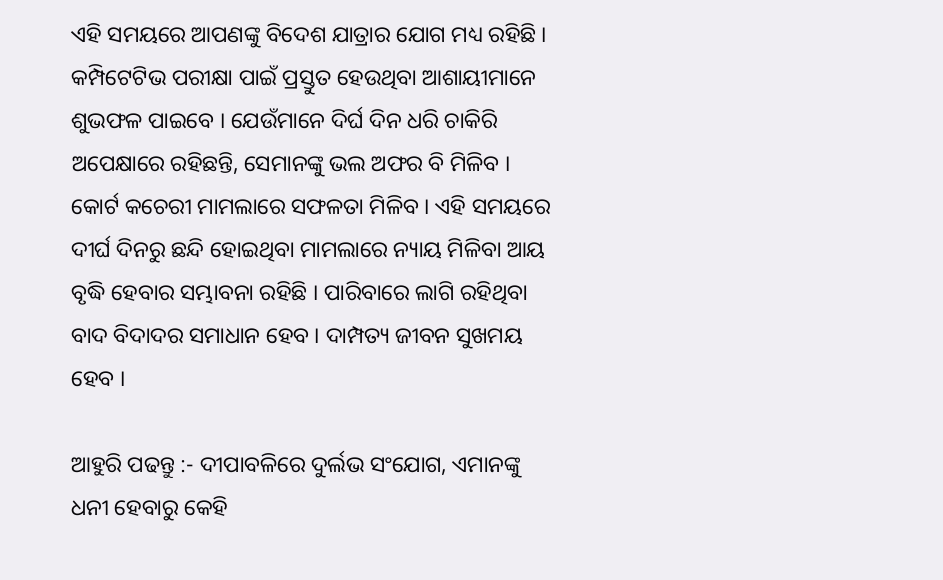ଏହି ସମୟରେ ଆପଣଙ୍କୁ ବିଦେଶ ଯାତ୍ରାର ଯୋଗ ମଧ୍ୟ ରହିଛି । କମ୍ପିଟେଟିଭ ପରୀକ୍ଷା ପାଇଁ ପ୍ରସ୍ତୁତ ହେଉଥିବା ଆଶାୟୀମାନେ ଶୁଭଫଳ ପାଇବେ । ଯେଉଁମାନେ ଦିର୍ଘ ଦିନ ଧରି ଚାକିରି ଅପେକ୍ଷାରେ ରହିଛନ୍ତି, ସେମାନଙ୍କୁ ଭଲ ଅଫର ବି ମିଳିବ । କୋର୍ଟ କଚେରୀ ମାମଲାରେ ସଫଳତା ମିଳିବ । ଏହି ସମୟରେ ଦୀର୍ଘ ଦିନରୁ ଛନ୍ଦି ହୋଇଥିବା ମାମଲାରେ ନ୍ୟାୟ ମିଳିବା ଆୟ ବୃଦ୍ଧି ହେବାର ସମ୍ଭାବନା ରହିଛି । ପାରିବାରେ ଲାଗି ରହିଥିବା ବାଦ ବିଦାଦର ସମାଧାନ ହେବ । ଦାମ୍ପତ୍ୟ ଜୀବନ ସୁଖମୟ ହେବ ।

ଆହୁରି ପଢନ୍ତୁ :- ଦୀପାବଳିରେ ଦୁର୍ଲଭ ସଂଯୋଗ, ଏମାନଙ୍କୁ ଧନୀ ହେବାରୁ କେହି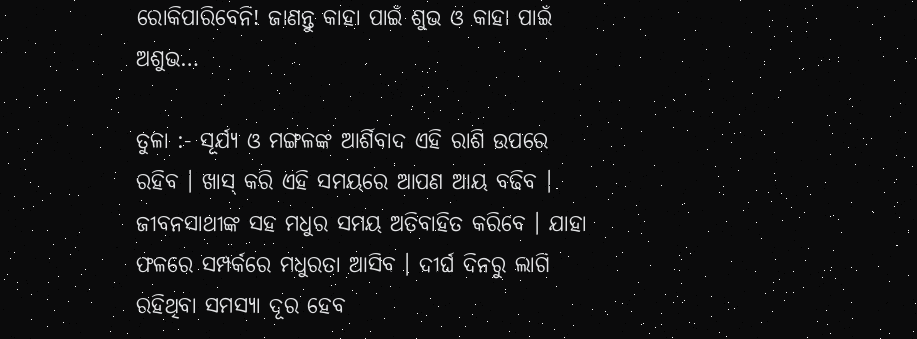ରୋକିପାରିବେନି! ଜାଣନ୍ତୁ କାହା ପାଇଁ ଶୁଭ ଓ କାହା ପାଇଁ ଅଶୁଭ…

ତୁଳା :- ସୂର୍ଯ୍ୟ ଓ ମଙ୍ଗଳଙ୍କ ଆର୍ଶିବାଦ ଏହି ରାଶି ଉପରେ ରହିବ । ଖାସ୍ କରି ଏହି ସମୟରେ ଆପଣ ଆୟ ବଢିବ । ଜୀବନସାଥୀଙ୍କ ସହ ମଧୁର ସମୟ ଅତିବାହିତ କରିବେ । ଯାହା ଫଳରେ ସମ୍ପର୍କରେ ମଧୁରତା ଆସିବ । ଦୀର୍ଘ ଦିନରୁ ଲାଗି ରହିଥିବା ସମସ୍ୟା ଦୂର ହେବ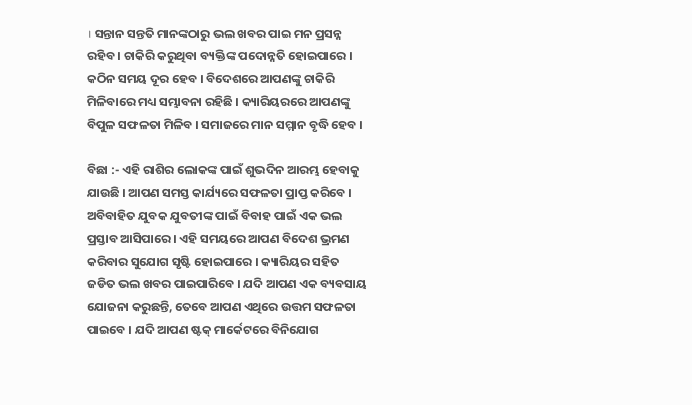। ସନ୍ତାନ ସନ୍ତତି ମାନଙ୍କଠାରୁ ଭଲ ଖବର ପାଇ ମନ ପ୍ରସନ୍ନ ରହିବ । ଚାକିରି କରୁଥିବା ବ୍ୟକ୍ତିଙ୍କ ପଦୋନ୍ନତି ହୋଇପାରେ । କଠିନ ସମୟ ଦୂର ହେବ । ବିଦେଶରେ ଆପଣଙ୍କୁ ଚାକିରି ମିଳିବାରେ ମଧ୍ୟ ସମ୍ଭାବନା ରହିଛି । କ୍ୟାରିୟରରେ ଆପଣଙ୍କୁ ବିପୁଳ ସଫଳତା ମିଳିବ । ସମାଜରେ ମାନ ସମ୍ମାନ ବୃଦ୍ଧି ହେବ ।

ବିଛା :- ଏହି ରାଶିର ଲୋକଙ୍କ ପାଇଁ ଶୁଭଦିନ ଆରମ୍ଭ ହେବାକୁ ଯାଉଛି । ଆପଣ ସମସ୍ତ କାର୍ଯ୍ୟରେ ସଫଳତା ପ୍ରାପ୍ତ କରିବେ । ଅବିବାହିତ ଯୁବକ ଯୁବତୀଙ୍କ ପାଇଁ ବିବାହ ପାଇଁ ଏକ ଭଲ ପ୍ରସ୍ତାବ ଆସିପାରେ । ଏହି ସମୟରେ ଆପଣ ବିଦେଶ ଭ୍ରମଣ କରିବାର ସୁଯୋଗ ସୃଷ୍ଟି ହୋଇପାରେ । କ୍ୟାରିୟର ସହିତ ଜଡିତ ଭଲ ଖବର ପାଇପାରିବେ । ଯଦି ଆପଣ ଏକ ବ୍ୟବସାୟ ଯୋଜନା କରୁଛନ୍ତି, ତେବେ ଆପଣ ଏଥିରେ ଉତ୍ତମ ସଫଳତା ପାଇବେ । ଯଦି ଆପଣ ଷ୍ଟକ୍ ମାର୍କେଟରେ ବିନିଯୋଗ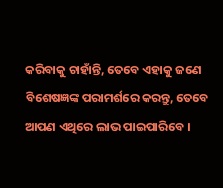କରିବାକୁ ଚାହାଁନ୍ତି, ତେବେ ଏହାକୁ ଜଣେ ବିଶେଷଜ୍ଞଙ୍କ ପରାମର୍ଶରେ କରନ୍ତୁ, ତେବେ ଆପଣ ଏଥିରେ ଲାଭ ପାଇପାରିବେ ।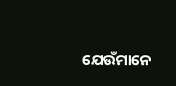ଯେଉଁମାନେ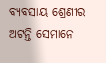ବ୍ୟବସାୟ ଶ୍ରେଣୀର ଅଟନ୍ତି ସେମାନେ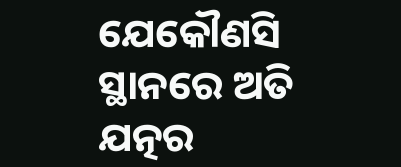ଯେକୌଣସି ସ୍ଥାନରେ ଅତି ଯତ୍ନର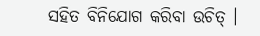ସହିତ ବିନିଯୋଗ କରିବା ଉଚିତ୍ ।